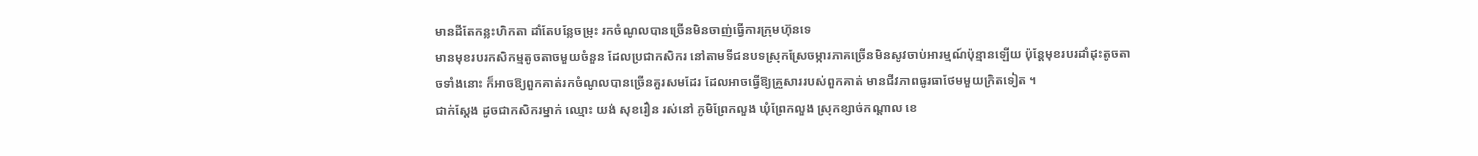មានដីតែកន្លះហិកតា ដាំតែបន្លែចម្រុះ រកចំណូលបានច្រើនមិនចាញ់ធ្វើការក្រុមហ៊ុនទេ
មានមុខរបរកសិកម្មតូចតាចមួយចំនួន ដែលប្រជាកសិករ នៅតាមទីជនបទស្រុកស្រែចម្ការភាគច្រើនមិនសូវចាប់អារម្មណ៍ប៉ុន្មានឡើយ ប៉ុន្តែមុខរបរដាំដុះតូចតាចទាំងនោះ ក៏អាចឱ្យពួកគាត់រកចំណូលបានច្រើនគួរសមដែរ ដែលអាចធ្វើឱ្យគ្រួសាររបស់ពួកគាត់ មានជីវភាពធូរធាថែមមួយក្រិតទៀត ។
ជាក់ស្តែង ដូចជាកសិករម្នាក់ ឈ្មោះ យង់ សុខរឿន រស់នៅ ភូមិព្រែកលួង ឃុំព្រែកលួង ស្រុកខ្សាច់កណ្តាល ខេ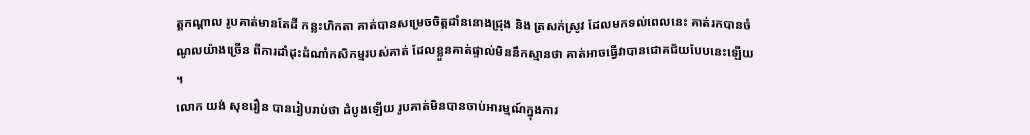ត្តកណ្តាល រូបគាត់មានតែដី កន្លះហិកតា គាត់បានសម្រេចចិត្តដាំននោងជ្រុង និង ត្រសក់ស្រូវ ដែលមកទល់ពេលនេះ គាត់រកបានចំណូលយ៉ាងច្រើន ពីការដាំដុះដំណាំកសិកម្មរបស់គាត់ ដែលខ្លួនគាត់ផ្ទាល់មិននឹកស្មានថា គាត់អាចធ្វើវាបានជោគជ័យបែបនេះឡើយ ។
លោក យង់ សុខរឿន បានរៀបរាប់ថា ដំបូងឡើយ រូបគាត់មិនបានចាប់អារម្មណ៍ក្នុងការ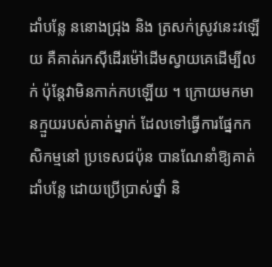ដាំបន្លែ ននោងជ្រុង និង ត្រសក់ស្រូវនេះវឡើយ គឺគាត់រកស៊ីដើរម៉ៅដើមស្វាយគេដើម្បីលក់ ប៉ុន្តែវាមិនកាក់កបឡើយ ។ ក្រោយមកមានក្មួយរបស់គាត់ម្នាក់ ដែលទៅធ្វើការផ្នែកកសិកម្មនៅ ប្រទេសជប៉ុន បានណែនាំឱ្យគាត់ ដាំបន្លែ ដោយប្រើប្រាស់ថ្នាំ និ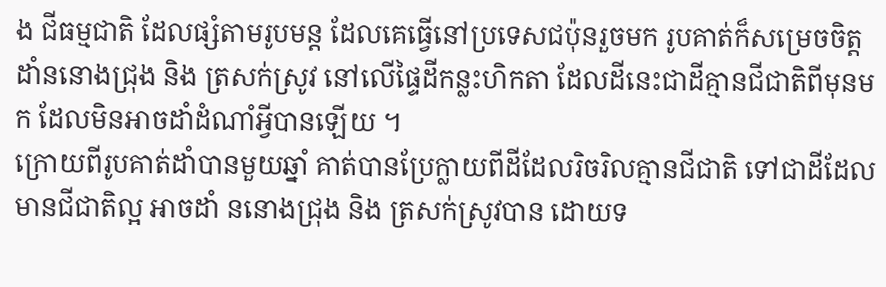ង ជីធម្មជាតិ ដែលផ្សំតាមរូបមន្ត ដែលគេធ្វើនៅប្រទេសជប៉ុនរួចមក រូបគាត់ក៏សម្រេចចិត្ត ដាំននោងជ្រុង និង ត្រសក់ស្រូវ នៅលើផ្ទៃដីកន្លះហិកតា ដែលដីនេះជាដីគ្មានជីជាតិពីមុនមក ដែលមិនអាចដាំដំណាំអ្វីបានឡើយ ។
ក្រោយពីរូបគាត់ដាំបានមួយឆ្នាំ គាត់បានប្រែក្លាយពីដីដែលរិចរិលគ្មានជីជាតិ ទៅជាដីដែលមានជីជាតិល្អ អាចដាំ ននោងជ្រុង និង ត្រសក់ស្រូវបាន ដោយទ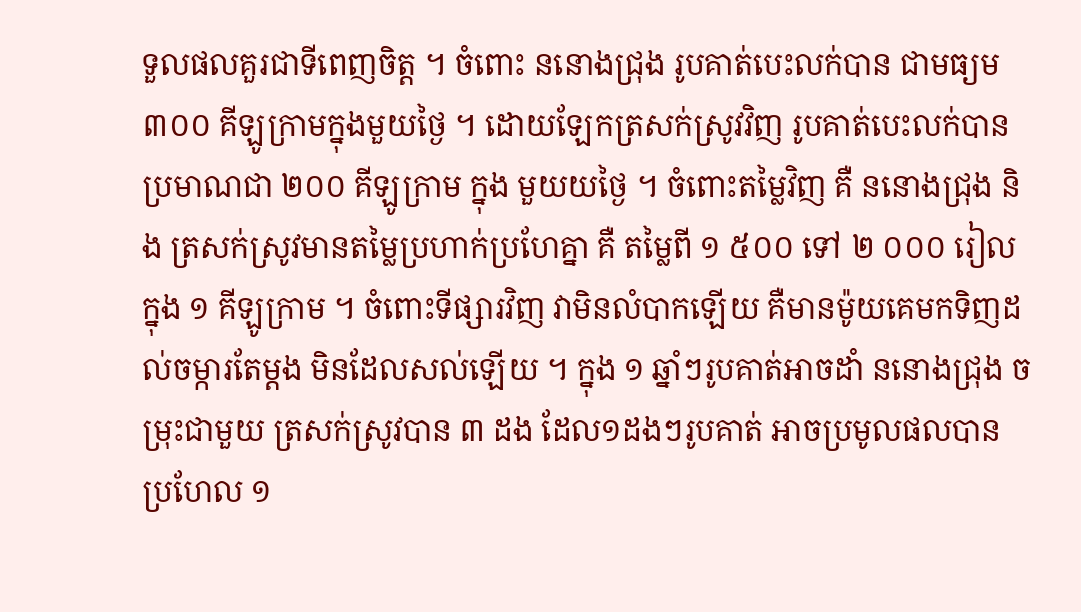ទួលផលគួរជាទីពេញចិត្ត ។ ចំពោះ ននោងជ្រុង រូបគាត់បេះលក់បាន ជាមធ្យម ៣០០ គីឡូក្រាមក្នុងមួយថ្ងៃ ។ ដោយឡែកត្រសក់ស្រូវវិញ រូបគាត់បេះលក់បានប្រមាណជា ២០០ គីឡូក្រាម ក្នុង មួយយថ្ងៃ ។ ចំពោះតម្លៃវិញ គឺ ននោងជ្រុង និង ត្រសក់ស្រូវមានតម្លៃប្រហាក់ប្រហែគ្នា គឺ តម្លៃពី ១ ៥០០ ទៅ ២ ០០០ រៀលក្នុង ១ គីឡូក្រាម ។ ចំពោះទីផ្សារវិញ វាមិនលំបាកឡើយ គឺមានម៉ូយគេមកទិញដល់ចម្ការតែម្តង មិនដែលសល់ឡើយ ។ ក្នុង ១ ឆ្នាំៗរូបគាត់អាចដាំ ននោងជ្រុង ចម្រុះជាមួយ ត្រសក់ស្រូវបាន ៣ ដង ដែល១ដងៗរូបគាត់ អាចប្រមូលផលបាន ប្រហែល ១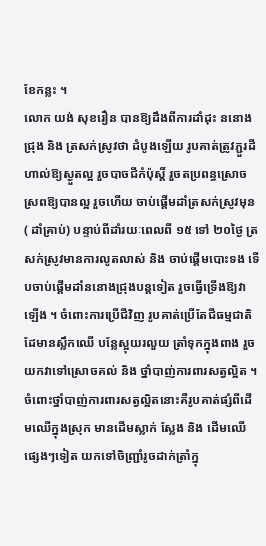ខែកន្លះ ។
លោក យង់ សុខរឿន បានឱ្យដឹងពីការដាំដុះ ននោងជ្រុង និង ត្រសក់ស្រូវថា ដំបូងឡើយ រូបគាត់ត្រូវភ្ជួរដីហាល់ឱ្យស្ងួតល្អ រួចបាចជីកំប៉ុស្តិ៍ រួចតប្រពន្ធស្រោចស្រពឱ្យបានល្អ រួចហើយ ចាប់ផ្តើមដាំត្រសក់ស្រូវមុន( ដាំគ្រាប់) បន្ទាប់ពីដាំរយៈពេលពី ១៥ ទៅ ២០ថ្ងៃ ត្រសក់ស្រូវមានការលូតលាស់ និង ចាប់ផ្តើមបោះទង ទើបចាប់ផ្តើមដាំននោងជ្រុងបន្តទៀត រួចធ្វើទ្រើងឱ្យវាឡើង ។ ចំពោះការប្រើជីវិញ រូបគាត់ប្រើតែជីធម្មជាតិ ដែមានស្លឹកឈើ បន្លែស្អុយរលួយ ត្រាំទុកក្នុងពាង រួចយកវាទៅស្រោចគល់ និង ថ្នាំបាញ់ការពារសត្វល្អិត ។ ចំពោះថ្នាំបាញ់ការពារសត្វល្អិតនោះគឺរូបគាត់ផ្សំពីដើមឈើក្នុងស្រុក មានដើមស្លាក់ ស្លែង និង ដើមឈើផ្សេងៗទៀត យកទៅចិញ្ជ្រាំរូចដាក់ត្រាំក្នុ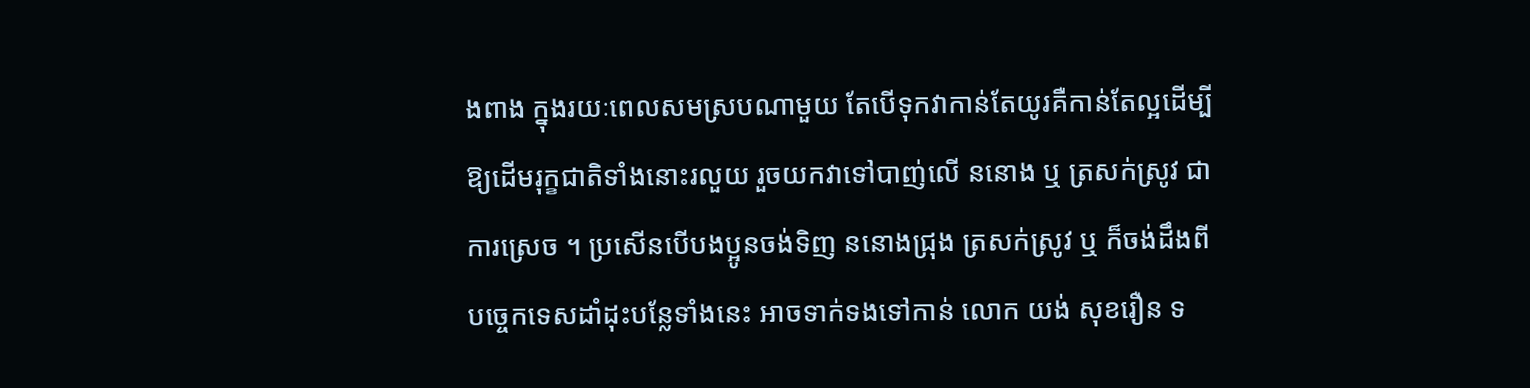ងពាង ក្នុងរយៈពេលសមស្របណាមួយ តែបើទុកវាកាន់តែយូរគឺកាន់តែល្អដើម្បីឱ្យដើមរុក្ខជាតិទាំងនោះរលួយ រួចយកវាទៅបាញ់លើ ននោង ឬ ត្រសក់ស្រូវ ជាការស្រេច ។ ប្រសើនបើបងប្អូនចង់ទិញ ននោងជ្រុង ត្រសក់ស្រូវ ឬ ក៏ចង់ដឹងពីបច្ចេកទេសដាំដុះបន្លែទាំងនេះ អាចទាក់ទងទៅកាន់ លោក យង់ សុខរឿន ទ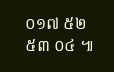០១៧ ៥២ ៥៣ ០៤ ៕